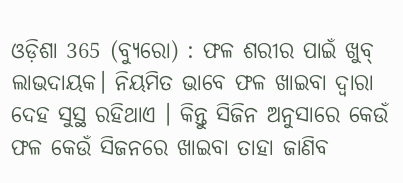ଓଡ଼ିଶା 365 (ବ୍ୟୁରୋ) : ଫଳ ଶରୀର ପାଇଁ ଖୁବ୍ ଲାଭଦାୟକ। ନିୟମିତ ଭାବେ ଫଳ ଖାଇବା ଦ୍ୱାରା ଦେହ ସୁସ୍ଥ ରହିଥାଏ । କିନ୍ତୁ ସିଜିନ ଅନୁସାରେ କେଉଁ ଫଳ କେଉଁ ସିଜନରେ ଖାଇବା ତାହା ଜାଣିବ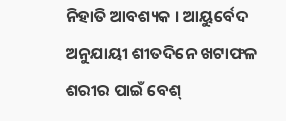ନିହାତି ଆବଶ୍ୟକ । ଆୟୁର୍ବେଦ ଅନୁଯାୟୀ ଶୀତଦିନେ ଖଟାଫଳ ଶରୀର ପାଇଁ ବେଶ୍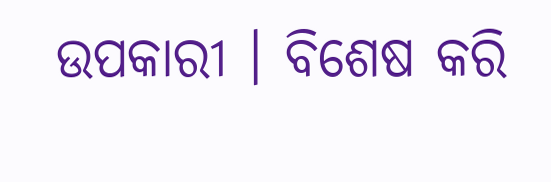ଉପକାରୀ । ବିଶେଷ କରି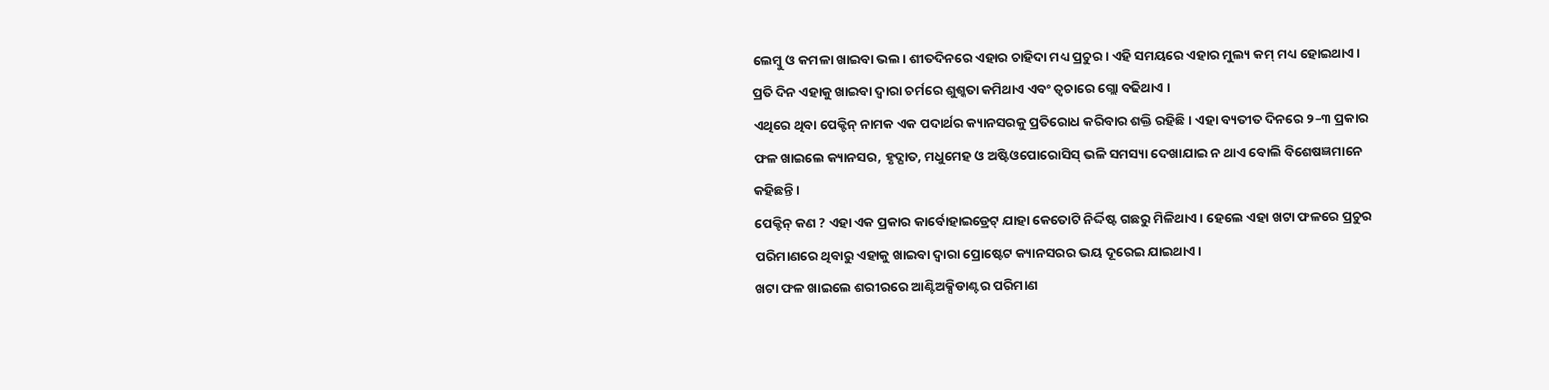ଲେମ୍ବୁ ଓ କମଳା ଖାଇବା ଭଲ। ଶୀତଦିନରେ ଏହାର ଚାହିଦା ମଧ୍ୟ ପ୍ରଚୁର । ଏହି ସମୟରେ ଏହାର ମୁଲ୍ୟ କମ୍ ମଧ୍ୟ ହୋଇଥାଏ । ପ୍ରତି ଦିନ ଏହାକୁ ଖାଇବା ଦ୍ୱାରା ଚର୍ମରେ ଶୁଶ୍କତା କମିଥାଏ ଏବଂ ତ୍ୱଚାରେ ଗ୍ଲୋ ବଢିଥାଏ ।
ଏଥିରେ ଥିବା ପେକ୍ଟିନ୍ ନାମକ ଏକ ପଦାର୍ଥର କ୍ୟାନସରକୁ ପ୍ରତିରୋଧ କରିବାର ଶକ୍ତି ରହିଛି। ଏହା ବ୍ୟତୀତ ଦିନରେ ୨–୩ ପ୍ରକାର ଫଳ ଖାଇଲେ କ୍ୟାନସର, ହୃଦ୍ଘାତ, ମଧୁମେହ ଓ ଅଷ୍ଟିଓପୋରୋସିସ୍ ଭଳି ସମସ୍ୟା ଦେଖାଯାଇ ନ ଥାଏ ବୋଲି ବିଶେଷଜ୍ଞମାନେ କହିଛନ୍ତି ।
ପେକ୍ଟିନ୍ କଣ ? ଏହା ଏକ ପ୍ରକାର କାର୍ବୋହାଇଡ୍ରେଟ୍ ଯାହା କେତୋଟି ନିର୍ଦ୍ଦିଷ୍ଟ ଗଛରୁ ମିଳିଥାଏ। ହେଲେ ଏହା ଖଟା ଫଳରେ ପ୍ରଚୁର ପରିମାଣରେ ଥିବାରୁ ଏହାକୁ ଖାଇବା ଦ୍ୱାରା ପ୍ରୋଷ୍ଟେଟ କ୍ୟାନସରର ଭୟ ଦୂରେଇ ଯାଇଥାଏ।
ଖଟା ଫଳ ଖାଇଲେ ଶରୀରରେ ଆଣ୍ଟିଅକ୍ସିଡାଣ୍ଟର ପରିମାଣ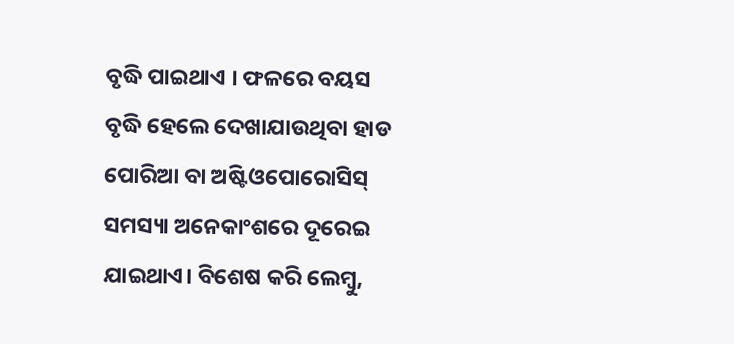ବୃଦ୍ଧି ପାଇଥାଏ । ଫଳରେ ବୟସ ବୃଦ୍ଧି ହେଲେ ଦେଖାଯାଉଥିବା ହାଡ ପୋରିଆ ବା ଅଷ୍ଟିଓପୋରୋସିସ୍ ସମସ୍ୟା ଅନେକାଂଶରେ ଦୂରେଇ ଯାଇଥାଏ। ବିଶେଷ କରି ଲେମ୍ବୁ,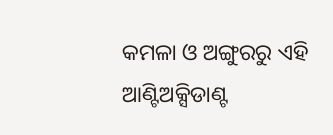କମଳା ଓ ଅଙ୍ଗୁରରୁ ଏହି ଆଣ୍ଟିଅକ୍ସିଡାଣ୍ଟ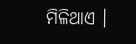ମିଳିଥାଏ ।